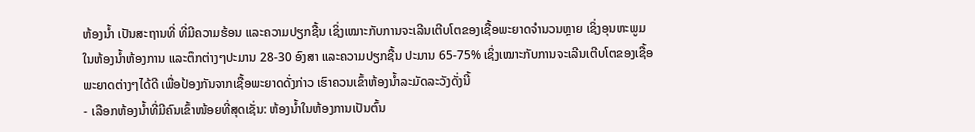ຫ້ອງນໍ້າ ເປັນສະຖານທີ່ ທີ່ມີຄວາມຮ້ອນ ແລະຄວາມປຽກຊື້ນ ເຊິ່ງເໝາະກັບການຈະເລີນເຕີບໂຕຂອງເຊື້ອພະຍາດຈຳນວນຫຼາຍ ເຊິ່ງອຸນຫະພູມໃນຫ້ອງນໍ້າຫ້ອງການ ແລະຕຶກຕ່າງໆປະມານ 28-30 ອົງສາ ແລະຄວາມປຽກຊື້ນ ປະມານ 65-75% ເຊິ່ງເໝາະກັບການຈະເລີນເຕີບໂຕຂອງເຊື້ອພະຍາດຕ່າງໆໄດ້ດີ ເພື່ອປ້ອງກັນຈາກເຊື້ອພະຍາດດັ່ງກ່າວ ເຮົາຄວນເຂົ້າຫ້ອງນໍ້າລະມັດລະວັງດັ່ງນີ້
- ເລືອກຫ້ອງນໍ້າທີ່ມີຄົນເຂົ້າໜ້ອຍທີ່ສຸດເຊັ່ນ: ຫ້ອງນໍ້າໃນຫ້ອງການເປັນຕົ້ນ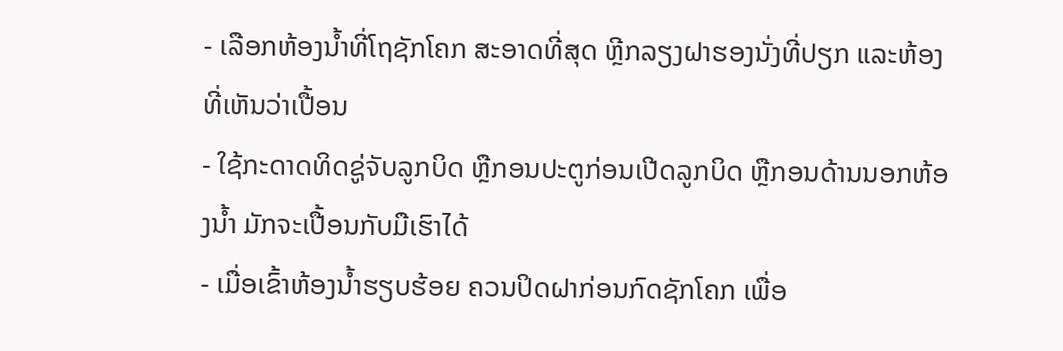- ເລືອກຫ້ອງນໍ້າທີ່ໂຖຊັກໂຄກ ສະອາດທີ່ສຸດ ຫຼີກລຽງຝາຮອງນັ່ງທີ່ປຽກ ແລະຫ້ອງທີ່ເຫັນວ່າເປື້ອນ
- ໃຊ້ກະດາດທິດຊູ່ຈັບລູກບິດ ຫຼືກອນປະຕູກ່ອນເປີດລູກບິດ ຫຼືກອນດ້ານນອກຫ້ອງນໍ້າ ມັກຈະເປື້ອນກັບມືເຮົາໄດ້
- ເມື່ອເຂົ້າຫ້ອງນໍ້າຮຽບຮ້ອຍ ຄວນປິດຝາກ່ອນກົດຊັກໂຄກ ເພື່ອ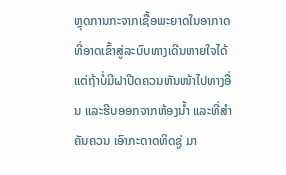ຫຼຸດການກະຈາກເຊື້ອພະຍາດໃນອາກາດ ທີ່ອາດເຂົ້າສູ່ລະບົບທາງເດີນຫາຍໃຈໄດ້ ແຕ່ຖ້າບໍ່ມີຝາປີດຄວນຫັນໜ້າໄປທາງອື່ນ ແລະຮີບອອກຈາກຫ້ອງນໍ້າ ແລະທີ່ສຳຄັນຄວນ ເອົາກະດາດທິດຊູ່ ມາ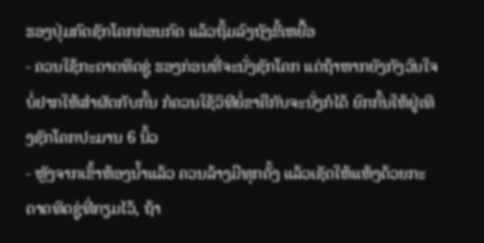ຮອງປຸ່ມກົດຊັກໂຄກກ່ອນກົດ ແລ້ວຖິ້ມລົງຖັງຂີ້ເຫຍື້ອ
- ຄວນໃຊ້ກະດາດທິດຊູ່ ຮອງກ່ອນທີ່ຈະນັ່ງຊັກໂຄກ ແຕ່ຖ້າຫາກຍັງກັງວົນໃຈ ບໍ່ຢາກໃຫ້ສຳຜັດກັບກົ້ນ ກໍຄວນໃຊ້ວິທີຍໍ່ຂາຄືກັບຈະນັ່ງກໍໄດ້ ຍົກກົ້ນໃຫ້ຢູ່ເທິງຊັກໂຄກປະມານ 6 ນິ້ວ
- ຫຼັງຈາກເຂົ້າຫ້ອງນໍ້າແລ້ວ ຄວນລ້າງມືທຸກຄັ້ງ ແລ້ວເຊັດໃຫ້ແຫ້ງດ້ວຍກະດາດທິດຊູ່ທີ່ກຽມໄວ້, ຖ້າ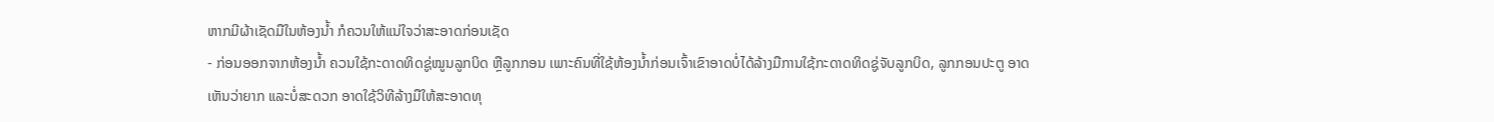ຫາກມີຜ້າເຊັດມືໃນຫ້ອງນໍ້າ ກໍຄວນໃຫ້ແນ່ໃຈວ່າສະອາດກ່ອນເຊັດ
- ກ່ອນອອກຈາກຫ້ອງນໍ້າ ຄວນໃຊ້ກະດາດທິດຊູ່ໝູນລູກບິດ ຫຼືລູກກອນ ເພາະຄົນທີ່ໃຊ້ຫ້ອງນໍ້າກ່ອນເຈົ້າເຂົາອາດບໍ່ໄດ້ລ້າງມືການໃຊ້ກະດາດທິດຊູ່ຈັບລູກບິດ, ລູກກອນປະຕູ ອາດເຫັນວ່າຍາກ ແລະບໍ່ສະດວກ ອາດໃຊ້ວິທີລ້າງມືໃຫ້ສະອາດທຸ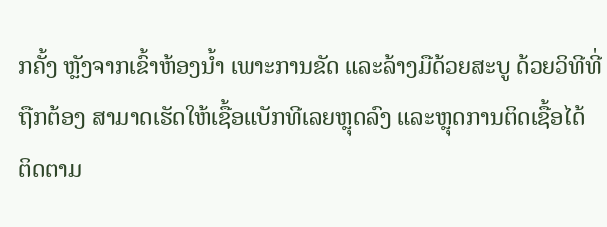ກຄັ້ງ ຫຼັງຈາກເຂົ້າຫ້ອງນໍ້າ ເພາະການຂັດ ແລະລ້າງມືດ້ວຍສະບູ ດ້ວຍວິທີທີ່ຖືກຕ້ອງ ສາມາດເຮັດໃຫ້ເຊື້ອແບັກທີເລຍຫຼຸດລົງ ແລະຫຼຸດການຕິດເຊື້ອໄດ້
ຕິດຕາມ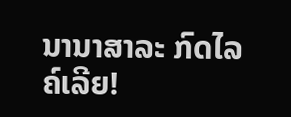ນານາສາລະ ກົດໄລຄ໌ເລີຍ!